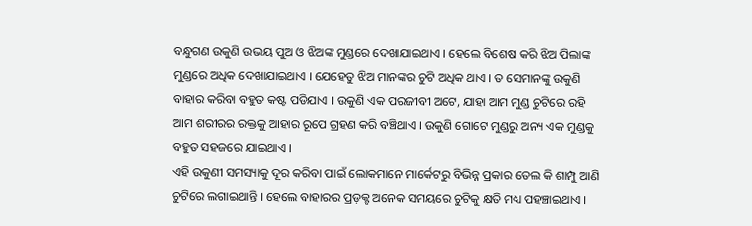ବନ୍ଧୁଗଣ ଉକୁଣି ଉଭୟ ପୁଅ ଓ ଝିଅଙ୍କ ମୁଣ୍ଡରେ ଦେଖାଯାଇଥାଏ । ହେଲେ ବିଶେଷ କରି ଝିଅ ପିଲାଙ୍କ ମୁଣ୍ଡରେ ଅଧିକ ଦେଖାଯାଇଥାଏ । ଯେହେତୁ ଝିଅ ମାନଙ୍କର ଚୁଟି ଅଧିକ ଥାଏ । ତ ସେମାନଙ୍କୁ ଉକୁଣି ବାହାର କରିବା ବହୁତ କଷ୍ଟ ପଡିଯାଏ । ଉକୁଣି ଏକ ପରଜୀବୀ ଅଟେ, ଯାହା ଆମ ମୁଣ୍ଡ ଚୁଟିରେ ରହି ଆମ ଶରୀରର ରକ୍ତକୁ ଆହାର ରୂପେ ଗ୍ରହଣ କରି ବଞ୍ଚିଥାଏ । ଉକୁଣି ଗୋଟେ ମୁଣ୍ଡରୁ ଅନ୍ୟ ଏକ ମୁଣ୍ଡକୁ ବହୁତ ସହଜରେ ଯାଇଥାଏ ।
ଏହି ଉକୁଣୀ ସମସ୍ୟାକୁ ଦୂର କରିବା ପାଇଁ ଲୋକମାନେ ମାର୍କେଟରୁ ବିଭିନ୍ନ ପ୍ରକାର ତେଲ କି ଶାମ୍ପୁ ଆଣି ଚୁଟିରେ ଲଗାଇଥାନ୍ତି । ହେଲେ ବାହାରର ପ୍ରଡ଼କ୍ଟ ଅନେକ ସମୟରେ ଚୁଟିକୁ କ୍ଷତି ମଧ୍ୟ ପହଞ୍ଚାଇଥାଏ ।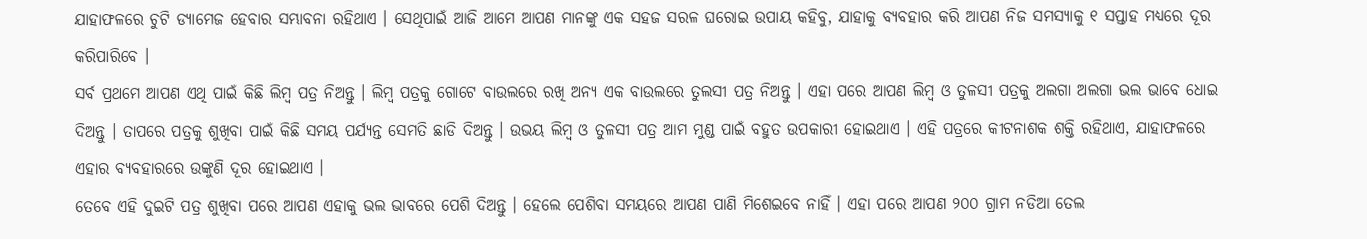ଯାହାଫଳରେ ଚୁଟି ଡ୍ୟାମେଜ ହେବାର ସମ୍ଭାବନା ରହିଥାଏ । ସେଥିପାଇଁ ଆଜି ଆମେ ଆପଣ ମାନଙ୍କୁ ଏକ ସହଜ ସରଳ ଘରୋଇ ଉପାୟ କହିବୁ, ଯାହାକୁ ବ୍ୟବହାର କରି ଆପଣ ନିଜ ସମସ୍ୟାକୁ ୧ ସପ୍ତାହ ମଧ୍ୟରେ ଦୂର କରିପାରିବେ ।
ସର୍ବ ପ୍ରଥମେ ଆପଣ ଏଥି ପାଇଁ କିଛି ଲିମ୍ବ ପତ୍ର ନିଅନ୍ତୁ । ଲିମ୍ବ ପତ୍ରକୁ ଗୋଟେ ବାଉଲରେ ରଖି ଅନ୍ୟ ଏକ ବାଉଲରେ ତୁଲସୀ ପତ୍ର ନିଅନ୍ତୁ । ଏହା ପରେ ଆପଣ ଲିମ୍ବ ଓ ତୁଳସୀ ପତ୍ରକୁ ଅଲଗା ଅଲଗା ଭଲ ଭାବେ ଧୋଇ ଦିଅନ୍ତୁ । ତାପରେ ପତ୍ରକୁ ଶୁଖିବା ପାଇଁ କିଛି ସମୟ ପର୍ଯ୍ୟନ୍ତ ସେମତି ଛାଡି ଦିଅନ୍ତୁ । ଉଭୟ ଲିମ୍ବ ଓ ତୁଳସୀ ପତ୍ର ଆମ ମୁଣ୍ଡ ପାଇଁ ବହୁତ ଉପକାରୀ ହୋଇଥାଏ । ଏହି ପତ୍ରରେ କୀଟନାଶକ ଶକ୍ତି ରହିଥାଏ, ଯାହାଫଳରେ ଏହାର ବ୍ୟବହାରରେ ଉଙ୍କୁଣି ଦୂର ହୋଇଥାଏ ।
ତେବେ ଏହି ଦୁଇଟି ପତ୍ର ଶୁଖିବା ପରେ ଆପଣ ଏହାକୁ ଭଲ ଭାବରେ ପେଶି ଦିଅନ୍ତୁ । ହେଲେ ପେଶିବା ସମୟରେ ଆପଣ ପାଣି ମିଶେଇବେ ନାହିଁ । ଏହା ପରେ ଆପଣ ୨୦୦ ଗ୍ରାମ ନଡିଆ ତେଲ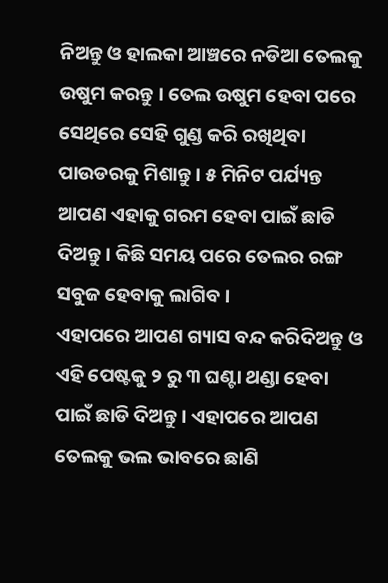ନିଅନ୍ତୁ ଓ ହାଲକା ଆଞ୍ଚରେ ନଡିଆ ତେଲକୁ ଉଷୁମ କରନ୍ତୁ । ତେଲ ଉଷୁମ ହେବା ପରେ ସେଥିରେ ସେହି ଗୁଣ୍ଡ କରି ରଖିଥିବା ପାଉଡରକୁ ମିଶାନ୍ତୁ । ୫ ମିନିଟ ପର୍ଯ୍ୟନ୍ତ ଆପଣ ଏହାକୁ ଗରମ ହେବା ପାଇଁ ଛାଡି ଦିଅନ୍ତୁ । କିଛି ସମୟ ପରେ ତେଲର ରଙ୍ଗ ସବୁଜ ହେବାକୁ ଲାଗିବ ।
ଏହାପରେ ଆପଣ ଗ୍ୟାସ ବନ୍ଦ କରିଦିଅନ୍ତୁ ଓ ଏହି ପେଷ୍ଟକୁ ୨ ରୁ ୩ ଘଣ୍ଟା ଥଣ୍ଡା ହେବା ପାଇଁ ଛାଡି ଦିଅନ୍ତୁ । ଏହାପରେ ଆପଣ ତେଲକୁ ଭଲ ଭାବରେ ଛାଣି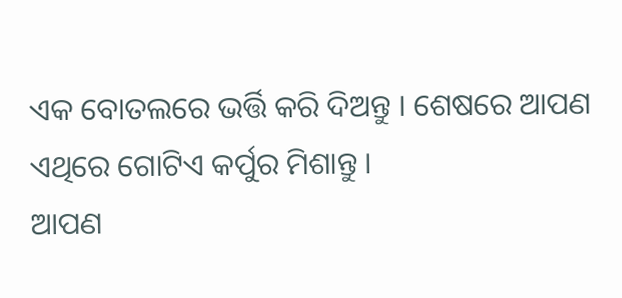ଏକ ବୋତଲରେ ଭର୍ତ୍ତି କରି ଦିଅନ୍ତୁ । ଶେଷରେ ଆପଣ ଏଥିରେ ଗୋଟିଏ କର୍ପୁର ମିଶାନ୍ତୁ ।
ଆପଣ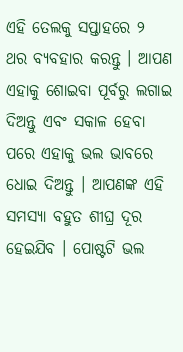ଏହି ତେଲକୁ ସପ୍ତାହରେ ୨ ଥର ବ୍ୟବହାର କରନ୍ତୁ । ଆପଣ ଏହାକୁ ଶୋଇବା ପୂର୍ବରୁ ଲଗାଇ ଦିଅନ୍ତୁ ଏବଂ ସକାଳ ହେବା ପରେ ଏହାକୁ ଭଲ ଭାବରେ ଧୋଇ ଦିଅନ୍ତୁ । ଆପଣଙ୍କ ଏହି ସମସ୍ୟା ବହୁତ ଶୀଘ୍ର ଦୂର ହେଇଯିବ । ପୋଷ୍ଟଟି ଭଲ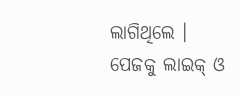ଲାଗିଥିଲେ । ପେଜକୁ ଲାଇକ୍ ଓ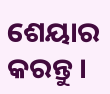ଶେୟାର କରନ୍ତୁ ।